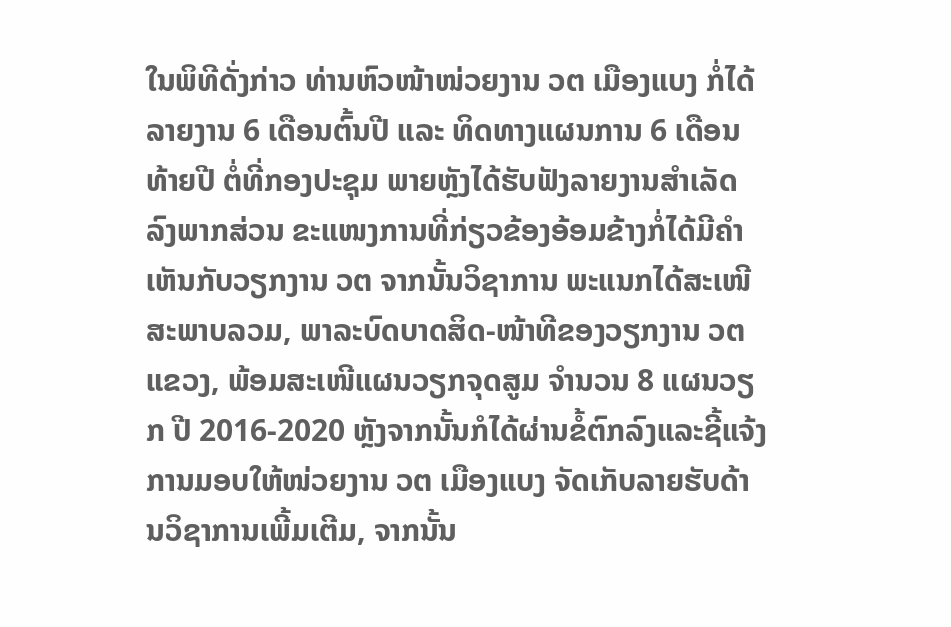ໃນພິທີດັ່ງກ່າວ ທ່ານຫົວໜ້າໜ່ວຍງານ ວຕ ເມືອງແບງ ກໍ່ໄດ້ລາຍງານ 6 ເດືອນຕົ້ນປີ ແລະ ທິດທາງແຜນການ 6 ເດືອນທ້າຍປີ ຕໍ່ທີ່ກອງປະຊຸມ ພາຍຫຼັງໄດ້ຮັບຟັງລາຍງານສຳເລັດລົງພາກສ່ວນ ຂະແໜງການທີ່ກ່ຽວຂ້ອງອ້ອມຂ້າງກໍ່ໄດ້ມີຄໍາເຫັນກັບວຽກງານ ວຕ ຈາກນັ້ນວິຊາການ ພະແນກໄດ້ສະເໜີສະພາບລວມ, ພາລະບົດບາດສິດ-ໜ້າທີຂອງວຽກງານ ວຕ ແຂວງ, ພ້ອມສະເໜີແຜນວຽກຈຸດສູມ ຈຳນວນ 8 ແຜນວຽກ ປີ 2016-2020 ຫຼັງຈາກນັ້ນກໍໄດ້ຜ່ານຂໍ້ຕົກລົງແລະຊີ້ແຈ້ງການມອບໃຫ້ໜ່ວຍງານ ວຕ ເມືອງແບງ ຈັດເກັບລາຍຮັບດ້ານວິຊາການເພີ້ມເຕີມ, ຈາກນັ້ນ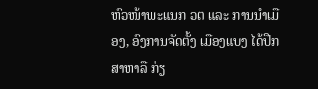ຫົວໜ້າພະແນກ ວຕ ແລະ ການນຳເມືອງ, ອົງການຈັດຕັ້ງ ເມືອງແບງ ໄດ້ປືກສາຫາລື ກ່ຽ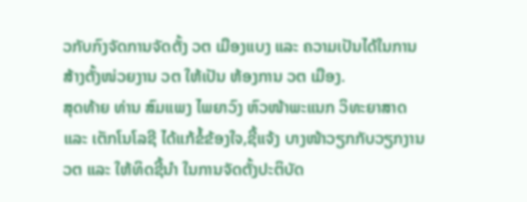ວກັບກົງຈັດການຈັດຕັ້ງ ວຕ ເມືອງແບງ ແລະ ຄວາມເປັນໄດ້ໃນການສ້າງຕັ້ງໜ່ວຍງານ ວຕ ໃຫ້ເປັນ ຫ້ອງການ ວຕ ເມືອງ.
ສຸດທ້າຍ ທ່ານ ສົມແພງ ໄພຍາວົງ ຫົວໜ້າພະແນກ ວິທະຍາສາດ ແລະ ເຕັກໂນໂລຊີ ໄດ້ແກ້ຂໍ້ຂ້ອງໃຈ,ຊີ້ແຈ້ງ ບາງໜ້າວຽກກັບວຽກງານ ວຕ ແລະ ໃຫ້ທິດຊີ້ນຳ ໃນການຈັດຕັ້ງປະຕິບັດ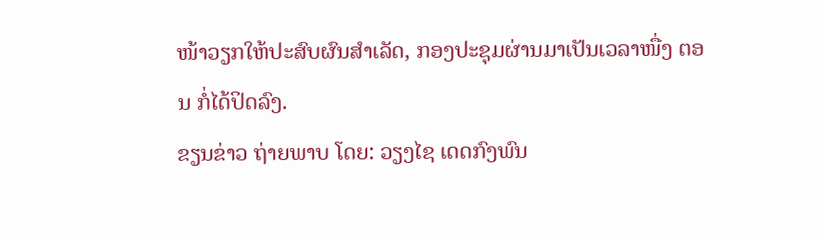ໜ້າວຽກໃຫ້ປະສົບຜົນສຳເລັດ, ກອງປະຊຸມຜ່ານມາເປັນເວລາໜື່ງ ຕອນ ກໍ່ໄດ້ປິດລົງ.
ຂຽນຂ່າວ ຖ່າຍພາບ ໂດຍ: ວຽງໄຊ ເດດກົງພົນ